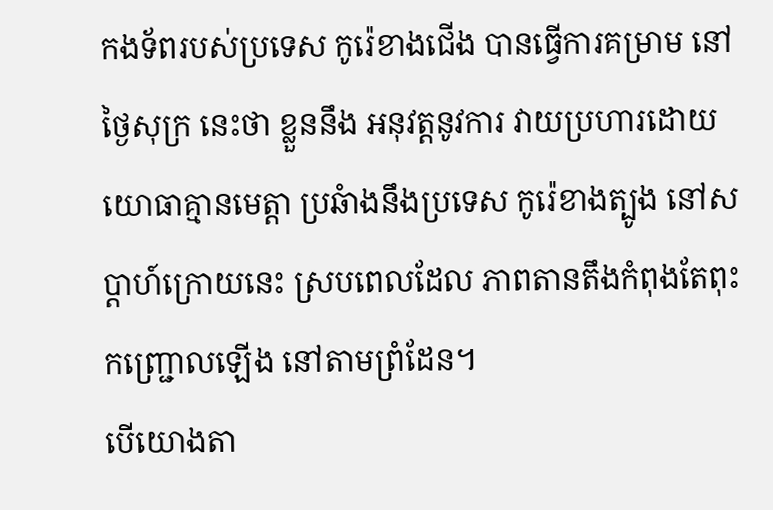កងទ័ពរបស់ប្រទេស កូរ៉េខាងជើង បានធ្វើការគម្រាម នៅថ្ងៃសុក្រ នេះថា ខ្លួននឹង អនុវត្តនូវការ វាយប្រហារដោយ យោធាគ្មានមេត្តា ប្រឆំាងនឹងប្រទេស កូរ៉េខាងត្បូង នៅសប្តាហ៍ក្រោយនេះ ស្របពេលដែល ភាពតានតឹងកំពុងតែពុះកញ្រ្ជោលឡើង នៅតាមព្រំដែន។
បើយោងតា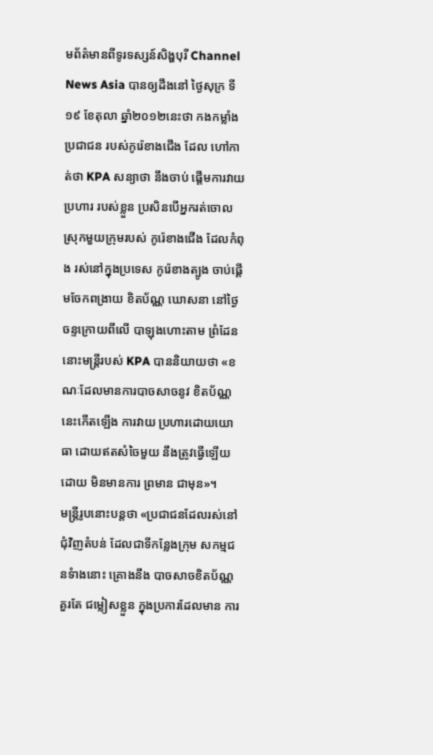មព័ត៌មានពីទូរទស្សន៍សិង្ហបុរី Channel News Asia បានឲ្យដឹងនៅ ថ្ងៃសុក្រ ទី១៩ ខែតុលា ឆ្នាំ២០១២នេះថា កងកម្លាំងប្រជាជន របស់កូរ៉េខាងជើង ដែល ហៅកាត់ថា KPA សន្យាថា នឹងចាប់ ផ្តើមការវាយប្រហារ របស់ខ្លួន ប្រសិនបើអ្នករត់ចោល ស្រុកមួយក្រុមរបស់ កូរ៉េខាងជើង ដែលកំពុង រស់នៅក្នុងប្រទេស កូរ៉េខាងត្បូង ចាប់ផ្តើមចែកពង្រាយ ខិតប័ណ្ណ ឃោសនា នៅថ្ងៃចន្ទក្រោយពីលើ បាឡុងហោះតាម ព្រំដែននោះមន្រ្តីរបស់ KPA បាននិយាយថា «ខណៈដែលមានការបាចសាចនូវ ខិតប័ណ្ណនេះកើតឡើង ការវាយ ប្រហារដោយយោធា ដោយឥតសំចៃមួយ នឹងត្រូវធ្វើឡើយ ដោយ មិនមានការ ព្រមាន ជាមុន»។
មន្រ្តីរូបនោះបន្តថា «ប្រជាជនដែលរស់នៅ ជុំវិញតំបន់ ដែលជាទីកន្លែងក្រុម សកម្មជនទំាងនោះ គ្រោងនឹង បាចសាចខិតប័ណ្ណ គួរតែ ជម្លៀសខ្លួន ក្នុងប្រការដែលមាន ការ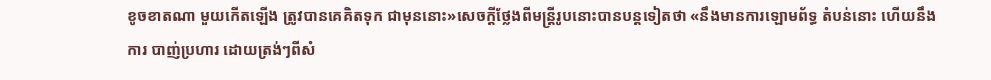ខូចខាតណា មួយកើតឡើង ត្រូវបានគេគិតទុក ជាមុននោះ»សេចក្តីថ្លែងពីមន្រ្តីរូបនោះបានបន្តទៀតថា «នឹងមានការឡោមព័ទ្ធ តំបន់នោះ ហើយនឹងការ បាញ់ប្រហារ ដោយត្រង់ៗពីសំ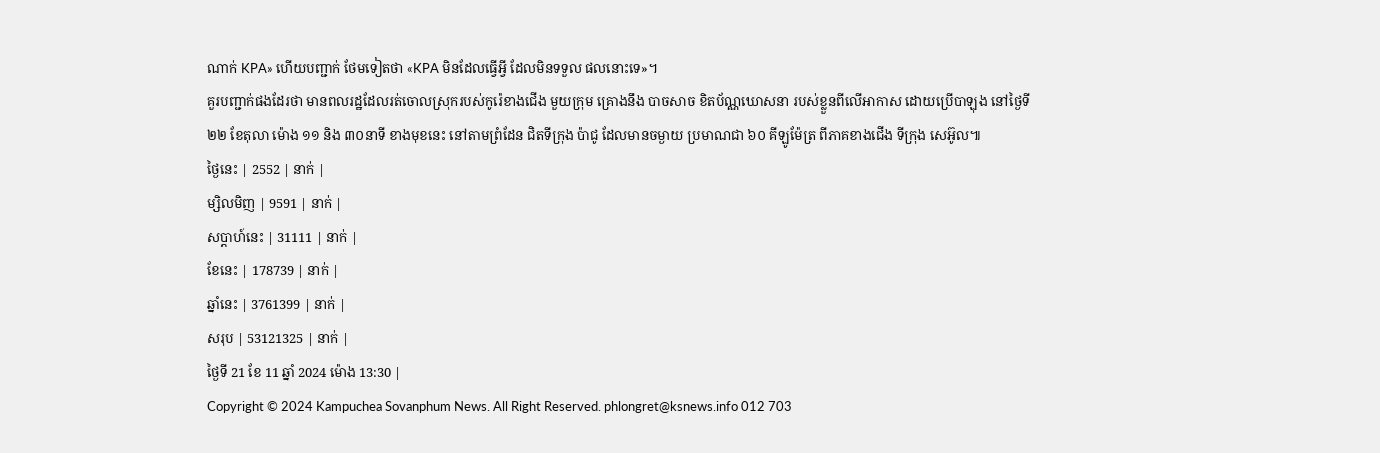ណាក់ KPA» ហើយបញ្ជាក់ ថែមទៀតថា «KPA មិនដែលធ្វើអ្វី ដែលមិនទទួល ផលនោះទេ»។
គួរបញ្ជាក់ផងដែរថា មានពលរដ្ឋដែលរត់ចោលស្រុករបស់កូរ៉េខាងជើង មួយក្រុម គ្រោងនឹង បាចសាច ខិតប័ណ្ណឃោសនា របស់ខ្លួនពីលើអាកាស ដោយប្រើបាឡុង នៅថ្ងៃទី២២ ខែតុលា ម៉ោង ១១ និង ៣០នាទី ខាងមុខនេះ នៅតាមព្រំដែន ជិតទីក្រុង ប៉ាជូ ដែលមានចម្ងាយ ប្រមាណជា ៦០ គីឡូម៉ែត្រ ពីភាគខាងជើង ទីក្រុង សេអ៊ូល៕
ថ្ងៃនេះ | 2552 | នាក់ |
ម្សិលមិញ | 9591 | នាក់ |
សប្ដាហ៍នេះ | 31111 | នាក់ |
ខែនេះ | 178739 | នាក់ |
ឆ្នាំនេះ | 3761399 | នាក់ |
សរុប | 53121325 | នាក់ |
ថ្ងៃទី 21 ខែ 11 ឆ្នាំ 2024 ម៉ោង 13:30 |
Copyright © 2024 Kampuchea Sovanphum News. All Right Reserved. phlongret@ksnews.info 012 703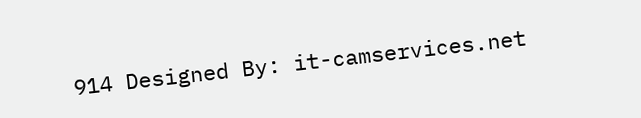914 Designed By: it-camservices.net